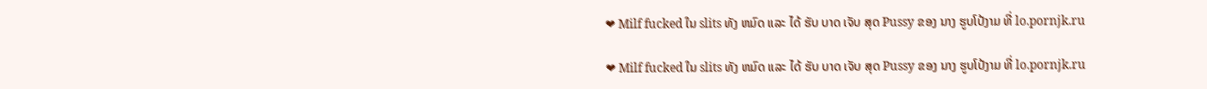❤ Milf fucked ໃນ slits ທັງ ຫມົດ ແລະ ໄດ້ ຮັບ ບາດ ເຈັບ ສຸດ Pussy ຂອງ ນາງ ຮູບໂປ້ງາມ ທີ່ lo.pornjk.ru

❤ Milf fucked ໃນ slits ທັງ ຫມົດ ແລະ ໄດ້ ຮັບ ບາດ ເຈັບ ສຸດ Pussy ຂອງ ນາງ ຮູບໂປ້ງາມ ທີ່ lo.pornjk.ru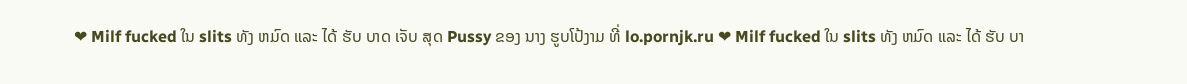❤ Milf fucked ໃນ slits ທັງ ຫມົດ ແລະ ໄດ້ ຮັບ ບາດ ເຈັບ ສຸດ Pussy ຂອງ ນາງ ຮູບໂປ້ງາມ ທີ່ lo.pornjk.ru ❤ Milf fucked ໃນ slits ທັງ ຫມົດ ແລະ ໄດ້ ຮັບ ບາ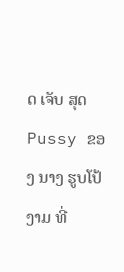ດ ເຈັບ ສຸດ Pussy ຂອງ ນາງ ຮູບໂປ້ງາມ ທີ່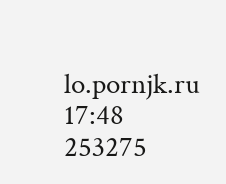lo.pornjk.ru
17:48
253275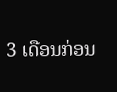3 ເດືອນກ່ອນ